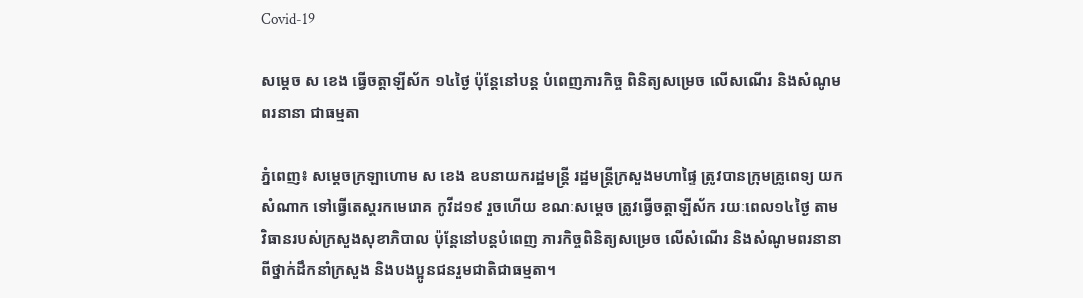Covid-19

សម្តេច ស ខេង ធ្វើចត្តាឡីស័ក ១៤ថ្ងៃ ប៉ុន្តែនៅបន្ត បំពេញភារកិច្ច ពិនិត្យសម្រេច លើសណើរ និងសំណូមពរនានា ជាធម្មតា

ភ្នំពេញ៖ សម្ដេចក្រឡាហោម ស ខេង ឧបនាយករដ្ឋមន្រ្តី រដ្ឋមន្រ្តីក្រសួងមហាផ្ទៃ ត្រូវបានក្រុមគ្រូពេទ្យ យកសំណាក ទៅធ្វើតេស្តរកមេរោគ កូវីដ១៩ រួចហើយ ខណៈសម្ដេច ត្រូវធ្វើចត្តាឡីស័ក រយៈពេល១៤ថ្ងៃ តាមវិធានរបស់ក្រសួងសុខាភិបាល ប៉ុន្តែនៅបន្តបំពេញ ភារកិច្ចពិនិត្យសម្រេច លើសំណើរ និងសំណូមពរនានា ពីថ្នាក់ដឹកនាំក្រសួង និងបងប្អូនជនរួមជាតិជាធម្មតា។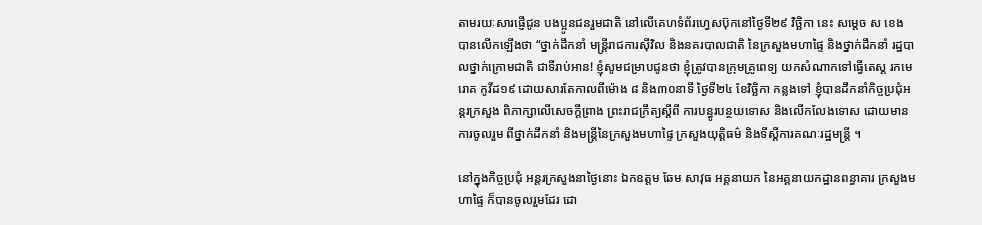តាមរយៈសារផ្ញើជូន បងប្អូនជនរួមជាតិ នៅលើគេហទំព័រហ្វេសប៊ុកនៅថ្ងៃទី២៩ វិច្ឆិកា នេះ សម្ដេច ស ខេង បានលើកឡើងថា “ថ្នាក់ដឹកនាំ មន្រ្តីរាជការស៊ីវិល និងនគរបាលជាតិ នៃក្រសួងមហាផ្ទៃ និងថ្នាក់ដឹកនាំ រដ្ឋបាលថ្នាក់ក្រោមជាតិ ជាទីរាប់អាន! ខ្ញុំសូមជម្រាបជូនថា ខ្ញុំត្រូវបានក្រុមគ្រូពេទ្យ យកសំណាកទៅធ្វើតេស្ត រកមេរោគ កូវីដ១៩ ដោយសារតែកាលពីម៉ោង ៨ និង៣០នាទី ថ្ងៃទី២៤ ខែវិច្ឆិកា កន្លងទៅ ខ្ញុំបានដឹកនាំកិច្ចប្រជុំអន្តរក្រសួង ពិភាក្សាលើសេចក្ដីព្រាង ព្រះរាជក្រឹត្យស្ដីពី ការបន្ធូរបន្ថយទោស និងលើកលែងទោស ដោយមានការចូលរួម ពីថ្នាក់ដឹកនាំ និងមន្រ្តីនៃក្រសួងមហាផ្ទៃ ក្រសួងយុត្តិធម៌ និងទីស្ដីការគណៈរដ្ឋមន្រ្តី ។

នៅក្នុងកិច្ចប្រជុំ អន្តរក្រសួងនាថ្ងៃនោះ ឯកឧត្តម ឆែម សាវុធ អគ្គនាយក នៃអគ្គនាយកដ្ឋានពន្ធាគារ ក្រសួងមហាផ្ទៃ ក៏បានចូលរួមដែរ ដោ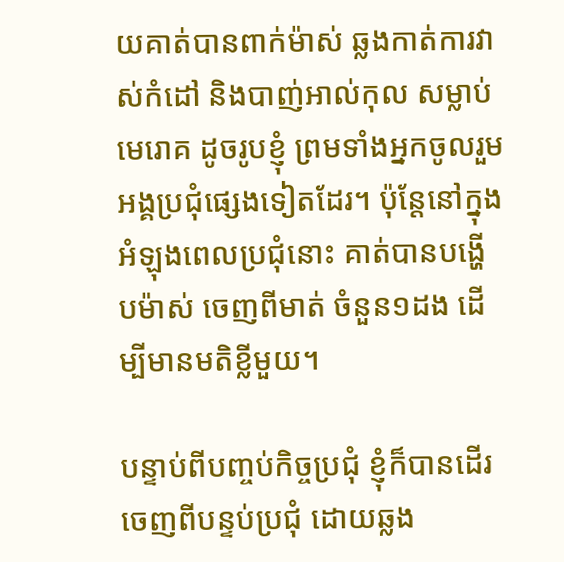យគាត់បានពាក់ម៉ាស់ ឆ្លងកាត់ការវាស់កំដៅ និងបាញ់អាល់កុល សម្លាប់មេរោគ ដូចរូបខ្ញុំ ព្រមទាំងអ្នកចូលរួម អង្គប្រជុំផ្សេងទៀតដែរ។ ប៉ុន្តែនៅក្នុងអំឡុងពេលប្រជុំនោះ គាត់បានបង្ហើបម៉ាស់ ចេញពីមាត់ ចំនួន១ដង ដើម្បីមានមតិខ្លីមួយ។

បន្ទាប់ពីបញ្ចប់កិច្ចប្រជុំ ខ្ញុំក៏បានដើរចេញពីបន្ទប់ប្រជុំ ដោយឆ្លង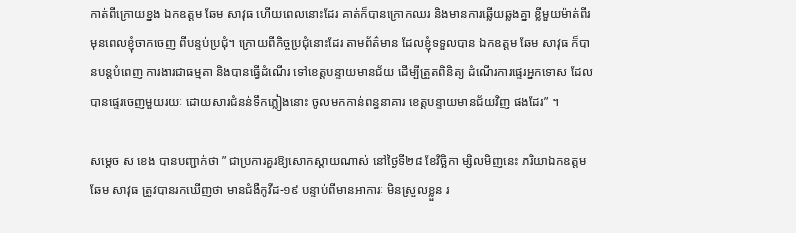កាត់ពីក្រោយខ្នង ឯកឧត្តម ឆែម សាវុធ ហើយពេលនោះដែរ គាត់ក៏បានក្រោកឈរ និងមានការឆ្លើយឆ្លងគ្នា ខ្លីមួយម៉ាត់ពីរ មុនពេលខ្ញុំចាកចេញ ពីបន្ទប់ប្រជុំ។ ក្រោយពីកិច្ចប្រជុំនោះដែរ តាមព័ត៌មាន ដែលខ្ញុំទទួលបាន ឯកឧត្តម ឆែម សាវុធ ក៏បានបន្តបំពេញ ការងារជាធម្មតា និងបានធ្វើដំណើរ ទៅខេត្តបន្ទាយមានជ័យ ដើម្បីត្រួតពិនិត្យ ដំណើរការផ្ទេរអ្នកទោស ដែលបានផ្ទេរចេញមួយរយៈ ដោយសារជំនន់ទឹកភ្លៀងនោះ ចូលមកកាន់ពន្ធនាគារ ខេត្តបន្ទាយមានជ័យវិញ ផងដែរ” ។

សម្ដេច ស ខេង បានបញ្ជាក់ថា ” ជាប្រការគួរឱ្យសោកស្ដាយណាស់ នៅថ្ងៃទី២៨ ខែវិច្ឆិកា ម្សិលមិញនេះ ភរិយាឯកឧត្តម ឆែម សាវុធ ត្រូវបានរកឃើញថា មានជំងឺកូវីដ-១៩ បន្ទាប់ពីមានអាការៈ មិនស្រួលខ្លួន រ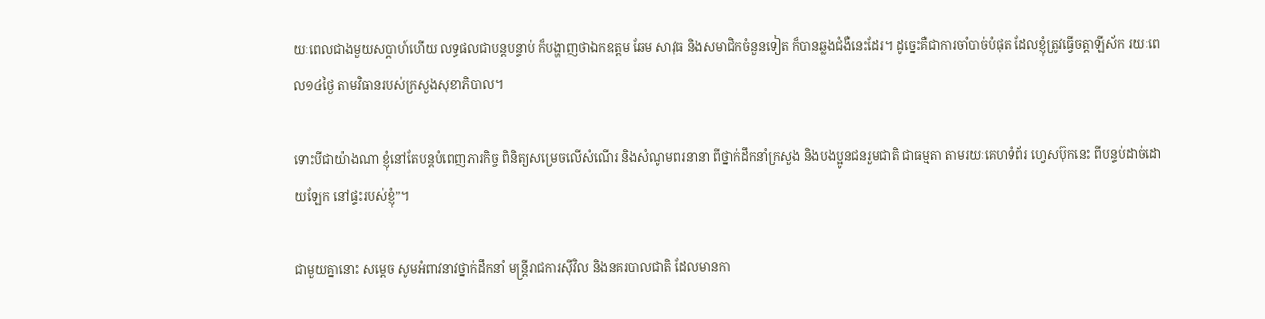យៈពេលជាងមួយសប្ដាហ៍ហើយ លទ្ធផលជាបន្តបន្ទាប់ ក៏បង្ហាញថាឯកឧត្តម ឆែម សាវុធ និងសមាជិកចំនួនទៀត ក៏បានឆ្លងជំងឺនេះដែរ។ ដូច្នេះគឺជាការចាំបាច់បំផុត ដែលខ្ញុំត្រូវធ្វើចត្តាឡីស័ក រយៈពេល១៤ថ្ងៃ តាមវិធានរបស់ក្រសួងសុខាភិបាល។

ទោះបីជាយ៉ាងណា ខ្ញុំនៅតែបន្តបំពេញភារកិច្ច ពិនិត្យសម្រេចលើសំណើរ និងសំណូមពរនានា ពីថ្នាក់ដឹកនាំក្រសួង និងបងប្អូនជនរួមជាតិ ជាធម្មតា តាមរយៈគេហទំព័រ ហ្វេសប៊ុកនេះ ពីបន្ទប់ដាច់ដោយឡែក នៅផ្ទះរបស់ខ្ញុំ”។

ជាមួយគ្នានោះ សម្ដេច សូមអំពាវនាវថ្នាក់ដឹកនាំ មន្រ្តីរាជការស៊ីវិល និងនគរបាលជាតិ ដែលមានកា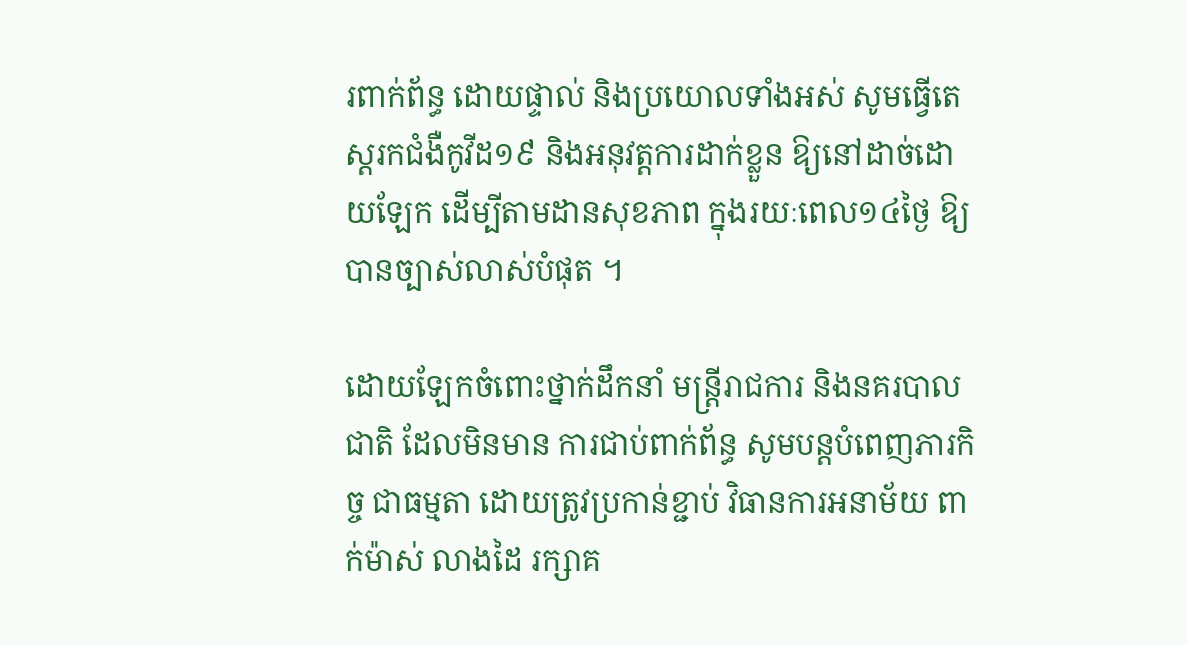រពាក់ព័ន្ធ ដោយផ្ទាល់ និងប្រយោលទាំងអស់ សូមធ្វើតេស្តរកជំងឺកូវីដ១៩ និងអនុវត្តការដាក់ខ្លួន ឱ្យនៅដាច់ដោយឡែក ដើម្បីតាមដានសុខភាព ក្នុងរយៈពេល១៤ថ្ងៃ ឱ្យបានច្បាស់លាស់បំផុត ។

ដោយឡែកចំពោះថ្នាក់ដឹកនាំ មន្រ្តីរាជការ និងនគរបាលជាតិ ដែលមិនមាន ការជាប់ពាក់ព័ន្ធ សូមបន្តបំពេញភារកិច្ច ជាធម្មតា ដោយត្រូវប្រកាន់ខ្ជាប់ វិធានការអនាម័យ ពាក់ម៉ាស់ លាងដៃ រក្សាគ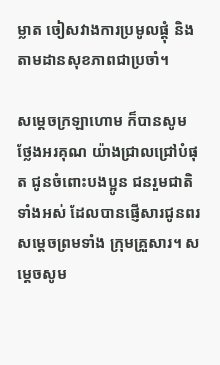ម្លាត ចៀសវាងការប្រមូលផ្ដុំ និងតាមដានសុខភាពជាប្រចាំ។

សម្ដេចក្រឡាហោម ក៏បានសូមថ្លែងអរគុណ យ៉ាងជ្រាលជ្រៅបំផុត ជូនចំពោះបងប្អូន ជនរួមជាតិទាំងអស់ ដែលបានផ្ញើសារជូនពរ សម្ដេចព្រមទាំង ក្រុមគ្រួសារ។ សម្ដេចសូម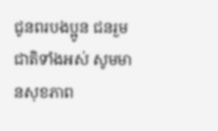ជូនពរបងប្អូន ជនរួមជាតិទាំងអស់ សូមមានសុខភាព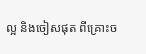ល្អ និងចៀសផុត ពីគ្រោះច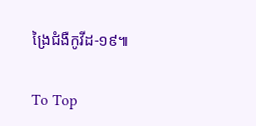ង្រៃជំងឺកូវីដ-១៩៕

To Top